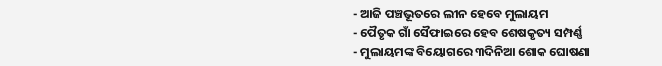- ଆଜି ପଞ୍ଚଭୂତରେ ଲୀନ ହେବେ ମୁଲାୟମ
- ପୈତୃକ ଗାଁ ସୈଫାଇରେ ହେବ ଶେଷକୃତ୍ୟ ସମ୍ପର୍ଣ୍ଣ
- ମୁଲାୟମଙ୍କ ବିୟୋଗରେ ୩ଦିନିଆ ଶୋକ ଘୋଷଣା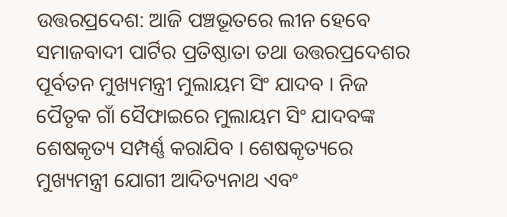ଉତ୍ତରପ୍ରଦେଶ: ଆଜି ପଞ୍ଚଭୂତରେ ଲୀନ ହେବେ ସମାଜବାଦୀ ପାର୍ଟିର ପ୍ରତିଷ୍ଠାତା ତଥା ଉତ୍ତରପ୍ରଦେଶର ପୂର୍ବତନ ମୁଖ୍ୟମନ୍ତ୍ରୀ ମୁଲାୟମ ସିଂ ଯାଦବ । ନିଜ ପୈତୃକ ଗାଁ ସୈଫାଇରେ ମୁଲାୟମ ସିଂ ଯାଦବଙ୍କ ଶେଷକୃତ୍ୟ ସମ୍ପର୍ଣ୍ଣ କରାଯିବ । ଶେଷକୃତ୍ୟରେ ମୁଖ୍ୟମନ୍ତ୍ରୀ ଯୋଗୀ ଆଦିତ୍ୟନାଥ ଏବଂ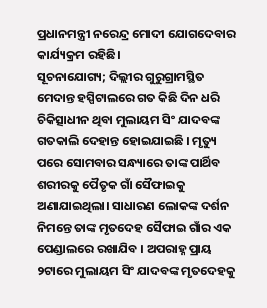ପ୍ରଧାନମନ୍ତ୍ରୀ ନରେନ୍ଦ୍ର ମୋଦୀ ଯୋଗଦେବାର କାର୍ଯ୍ୟକ୍ରମ ରହିଛି।
ସୂଚନାଯୋଗ୍ୟ; ଦିଲ୍ଲୀର ଗୁରୁଗ୍ରାମସ୍ଥିତ ମେଦାନ୍ତ ହସ୍ପିଟାଲରେ ଗତ କିଛି ଦିନ ଧରି ଚିକିତ୍ସାଧୀନ ଥିବା ମୁଲାୟମ ସିଂ ଯାଦବଙ୍କ ଗତକାଲି ଦେହାନ୍ତ ହୋଇଯାଇଛି । ମୃତ୍ୟୁ ପରେ ସୋମବାର ସନ୍ଧ୍ୟାରେ ତାଙ୍କ ପାର୍ଥିବ ଶରୀରକୁ ପୈତୃକ ଗାଁ ସୈଫାଇକୁ ଅଣାଯାଇଥିଲା। ସାଧାରଣ ଲୋକଙ୍କ ଦର୍ଶନ ନିମନ୍ତେ ତାଙ୍କ ମୃତଦେହ ସୈଫାଇ ଗାଁର ଏକ ପେଣ୍ଡାଲରେ ରଖାଯିବ । ଅପରାହ୍ନ ପ୍ରାୟ ୨ଟାରେ ମୁଲାୟମ ସିଂ ଯାଦବଙ୍କ ମୃତଦେହକୁ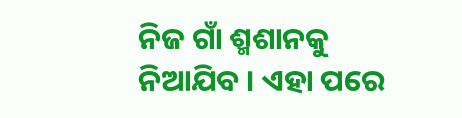ନିଜ ଗାଁ ଶ୍ମଶାନକୁ ନିଆଯିବ । ଏହା ପରେ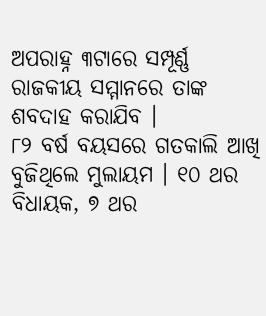ଅପରାହ୍ନ ୩ଟାରେ ସମ୍ପୂର୍ଣ୍ଣ ରାଜକୀୟ ସମ୍ମାନରେ ତାଙ୍କ ଶବଦାହ କରାଯିବ ।
୮୨ ବର୍ଷ ବୟସରେ ଗତକାଲି ଆଖି ବୁଜିଥିଲେ ମୁଲାୟମ । ୧୦ ଥର ବିଧାୟକ, ୭ ଥର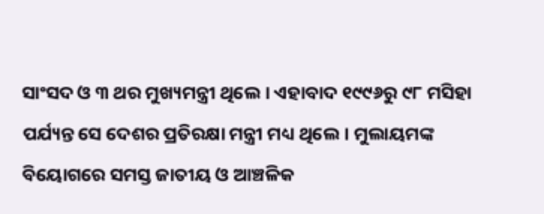ସାଂସଦ ଓ ୩ ଥର ମୁଖ୍ୟମନ୍ତ୍ରୀ ଥିଲେ । ଏହାବାଦ ୧୯୯୬ରୁ ୯୮ ମସିହା ପର୍ଯ୍ୟନ୍ତ ସେ ଦେଶର ପ୍ରତିରକ୍ଷା ମନ୍ତ୍ରୀ ମଧ୍ୟ ଥିଲେ। ମୁଲାୟମଙ୍କ ବିୟୋଗରେ ସମସ୍ତ ଜାତୀୟ ଓ ଆଞ୍ଚଳିକ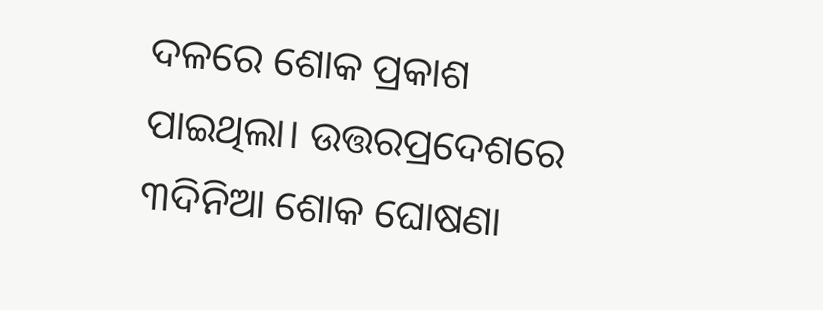ଦଳରେ ଶୋକ ପ୍ରକାଶ ପାଇଥିଲା। ଉତ୍ତରପ୍ରଦେଶରେ ୩ଦିନିଆ ଶୋକ ଘୋଷଣା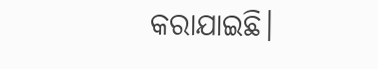କରାଯାଇଛି।